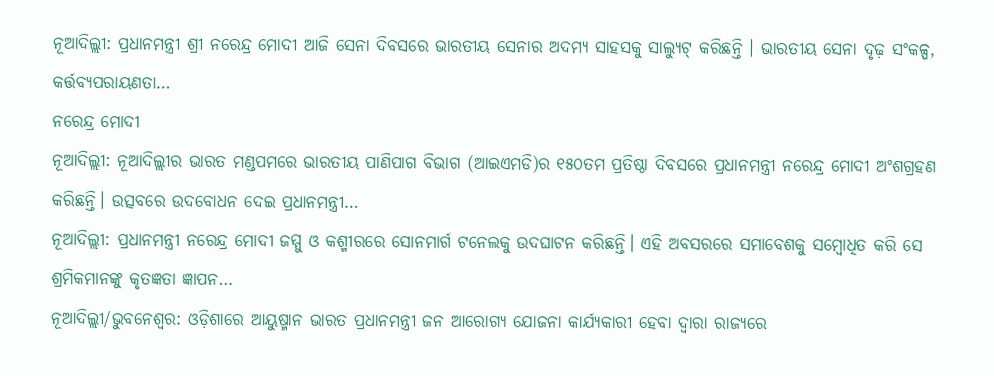ନୂଆଦିଲ୍ଲୀ: ପ୍ରଧାନମନ୍ତ୍ରୀ ଶ୍ରୀ ନରେନ୍ଦ୍ର ମୋଦୀ ଆଜି ସେନା ଦିବସରେ ଭାରତୀୟ ସେନାର ଅଦମ୍ୟ ସାହସକୁ ସାଲ୍ୟୁଟ୍ କରିଛନ୍ତି । ଭାରତୀୟ ସେନା ଦୃଢ଼ ସଂକଳ୍ପ, କର୍ତ୍ତବ୍ୟପରାୟଣତା…
ନରେନ୍ଦ୍ର ମୋଦୀ
ନୂଆଦିଲ୍ଲୀ: ନୂଆଦିଲ୍ଲୀର ଭାରତ ମଣ୍ଡପମରେ ଭାରତୀୟ ପାଣିପାଗ ବିଭାଗ (ଆଇଏମଡି)ର ୧୫୦ତମ ପ୍ରତିଷ୍ଠା ଦିବସରେ ପ୍ରଧାନମନ୍ତ୍ରୀ ନରେନ୍ଦ୍ର ମୋଦୀ ଅଂଶଗ୍ରହଣ କରିଛନ୍ତି। ଉତ୍ସବରେ ଉଦବୋଧନ ଦେଇ ପ୍ରଧାନମନ୍ତ୍ରୀ…
ନୂଆଦିଲ୍ଲୀ: ପ୍ରଧାନମନ୍ତ୍ରୀ ନରେନ୍ଦ୍ର ମୋଦୀ ଜମ୍ମୁ ଓ କଶ୍ମୀରରେ ସୋନମାର୍ଗ ଟନେଲକୁ ଉଦଘାଟନ କରିଛନ୍ତି। ଏହି ଅବସରରେ ସମାବେଶକୁ ସମ୍ବୋଧିତ କରି ସେ ଶ୍ରମିକମାନଙ୍କୁ କୃତଜ୍ଞତା ଜ୍ଞାପନ…
ନୂଆଦିଲ୍ଲୀ/ଭୁବନେଶ୍ୱର: ଓଡ଼ିଶାରେ ଆୟୁଷ୍ମାନ ଭାରତ ପ୍ରଧାନମନ୍ତ୍ରୀ ଜନ ଆରୋଗ୍ୟ ଯୋଜନା କାର୍ଯ୍ୟକାରୀ ହେବା ଦ୍ୱାରା ରାଜ୍ୟରେ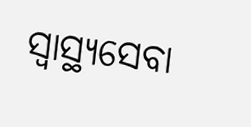ସ୍ୱାସ୍ଥ୍ୟସେବା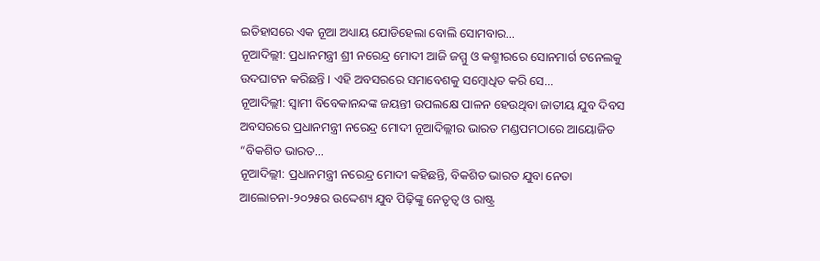ଇତିହାସରେ ଏକ ନୂଆ ଅଧ୍ୟାୟ ଯୋଡିହେଲା ବୋଲି ସୋମବାର…
ନୂଆଦିଲ୍ଲୀ: ପ୍ରଧାନମନ୍ତ୍ରୀ ଶ୍ରୀ ନରେନ୍ଦ୍ର ମୋଦୀ ଆଜି ଜମ୍ମୁ ଓ କଶ୍ମୀରରେ ସୋନମାର୍ଗ ଟନେଲକୁ ଉଦଘାଟନ କରିଛନ୍ତି । ଏହି ଅବସରରେ ସମାବେଶକୁ ସମ୍ବୋଧିତ କରି ସେ…
ନୂଆଦିଲ୍ଲୀ: ସ୍ୱାମୀ ବିବେକାନନ୍ଦଙ୍କ ଜୟନ୍ତୀ ଉପଲକ୍ଷେ ପାଳନ ହେଉଥିବା ଜାତୀୟ ଯୁବ ଦିବସ ଅବସରରେ ପ୍ରଧାନମନ୍ତ୍ରୀ ନରେନ୍ଦ୍ର ମୋଦୀ ନୂଆଦିଲ୍ଲୀର ଭାରତ ମଣ୍ଡପମଠାରେ ଆୟୋଜିତ “ବିକଶିତ ଭାରତ…
ନୂଆଦିଲ୍ଲୀ: ପ୍ରଧାନମନ୍ତ୍ରୀ ନରେନ୍ଦ୍ର ମୋଦୀ କହିଛନ୍ତି, ବିକଶିତ ଭାରତ ଯୁବା ନେତା ଆଲୋଚନା-୨୦୨୫ର ଉଦ୍ଦେଶ୍ୟ ଯୁବ ପିଢ଼ିଙ୍କୁ ନେତୃତ୍ୱ ଓ ରାଷ୍ଟ୍ର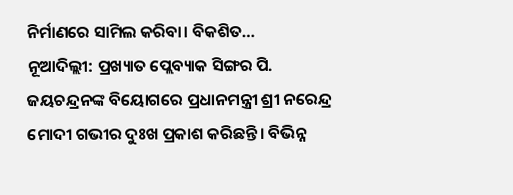ନିର୍ମାଣରେ ସାମିଲ କରିବା। ବିକଶିତ…
ନୂଆଦିଲ୍ଲୀ: ପ୍ରଖ୍ୟାତ ପ୍ଲେବ୍ୟାକ ସିଙ୍ଗର ପି. ଜୟଚନ୍ଦ୍ରନଙ୍କ ବିୟୋଗରେ ପ୍ରଧାନମନ୍ତ୍ରୀ ଶ୍ରୀ ନରେନ୍ଦ୍ର ମୋଦୀ ଗଭୀର ଦୁଃଖ ପ୍ରକାଶ କରିଛନ୍ତି। ବିଭିନ୍ନ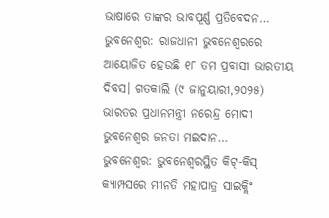ଭାଷାରେ ତାଙ୍କର ଭାବପୂର୍ଣ୍ଣ ପ୍ରତିବେଦନ…
ଭୁବନେଶ୍ୱର: ରାଜଧାନୀ ଭୁବନେଶ୍ୱରରେ ଆୟୋଜିତ ହେଉଛି ୧୮ ତମ ପ୍ରବାସୀ ଭାରତୀୟ ଦିବସ। ଗତକାଲି (୯ ଜାନୁୟାରୀ,୨୦୨୫) ଭାରତର ପ୍ରଧାନମନ୍ତ୍ରୀ ନରେନ୍ଦ୍ର ମୋଦୀ ଭୁବନେଶ୍ୱର ଜନତା ମଇଦାନ…
ଭୁବନେଶ୍ବର: ଭୁବନେଶ୍ବରସ୍ଥିତ କିଟ୍-କିସ୍ କ୍ୟାମ୍ପସରେ ମୀନତି ମହାପାତ୍ର ସାଇକ୍ଲିଂ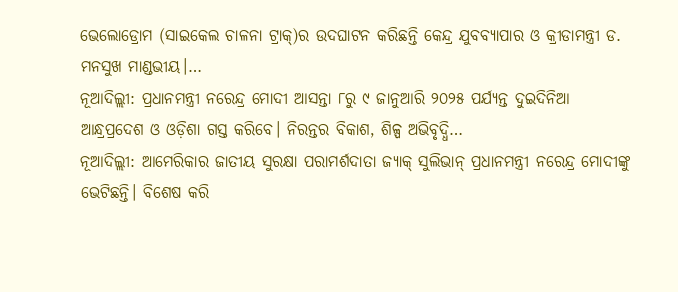ଭେଲୋଡ୍ରୋମ (ସାଇକେଲ ଚାଳନା ଟ୍ରାକ୍)ର ଉଦଘାଟନ କରିଛନ୍ତି କେନ୍ଦ୍ର ଯୁବବ୍ୟାପାର ଓ କ୍ରୀଡାମନ୍ତ୍ରୀ ଡ. ମନସୁଖ ମାଣ୍ଡଭୀୟ।…
ନୂଆଦିଲ୍ଲୀ: ପ୍ରଧାନମନ୍ତ୍ରୀ ନରେନ୍ଦ୍ର ମୋଦୀ ଆସନ୍ତା ୮ରୁ ୯ ଜାନୁଆରି ୨୦୨୫ ପର୍ଯ୍ୟନ୍ତ ଦୁଇଦିନିଆ ଆନ୍ଧ୍ରପ୍ରଦେଶ ଓ ଓଡ଼ିଶା ଗସ୍ତ କରିବେ। ନିରନ୍ତର ବିକାଶ, ଶିଳ୍ପ ଅଭିବୃଦ୍ଧି…
ନୂଆଦିଲ୍ଲୀ: ଆମେରିକାର ଜାତୀୟ ସୁରକ୍ଷା ପରାମର୍ଶଦାତା ଜ୍ୟାକ୍ ସୁଲିଭାନ୍ ପ୍ରଧାନମନ୍ତ୍ରୀ ନରେନ୍ଦ୍ର ମୋଦୀଙ୍କୁ ଭେଟିଛନ୍ତି। ବିଶେଷ କରି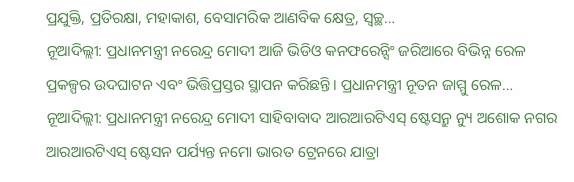ପ୍ରଯୁକ୍ତି, ପ୍ରତିରକ୍ଷା, ମହାକାଶ, ବେସାମରିକ ଆଣବିକ କ୍ଷେତ୍ର, ସ୍ୱଚ୍ଛ…
ନୂଆଦିଲ୍ଲୀ: ପ୍ରଧାନମନ୍ତ୍ରୀ ନରେନ୍ଦ୍ର ମୋଦୀ ଆଜି ଭିଡିଓ କନଫରେନ୍ସିଂ ଜରିଆରେ ବିଭିନ୍ନ ରେଳ ପ୍ରକଳ୍ପର ଉଦଘାଟନ ଏବଂ ଭିତ୍ତିପ୍ରସ୍ତର ସ୍ଥାପନ କରିଛନ୍ତି। ପ୍ରଧାନମନ୍ତ୍ରୀ ନୂତନ ଜାମ୍ମୁ ରେଳ…
ନୂଆଦିଲ୍ଲୀ: ପ୍ରଧାନମନ୍ତ୍ରୀ ନରେନ୍ଦ୍ର ମୋଦୀ ସାହିବାବାଦ ଆରଆରଟିଏସ୍ ଷ୍ଟେସନ୍ରୁ ନ୍ୟୁ ଅଶୋକ ନଗର ଆରଆରଟିଏସ୍ ଷ୍ଟେସନ ପର୍ଯ୍ୟନ୍ତ ନମୋ ଭାରତ ଟ୍ରେନରେ ଯାତ୍ରା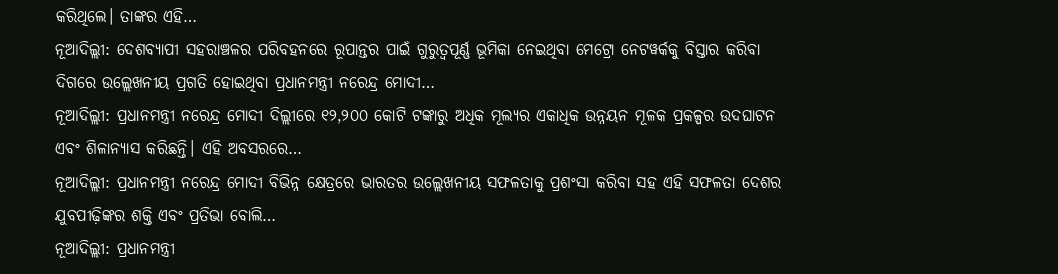କରିଥିଲେ। ତାଙ୍କର ଏହି…
ନୂଆଦିଲ୍ଲୀ: ଦେଶବ୍ୟାପୀ ସହରାଞ୍ଚଳର ପରିବହନରେ ରୂପାନ୍ତର ପାଇଁ ଗୁରୁତ୍ୱପୂର୍ଣ୍ଣ ଭୂମିକା ନେଇଥିବା ମେଟ୍ରୋ ନେଟୱର୍କକୁ ବିସ୍ତାର କରିବା ଦିଗରେ ଉଲ୍ଲେଖନୀୟ ପ୍ରଗତି ହୋଇଥିବା ପ୍ରଧାନମନ୍ତ୍ରୀ ନରେନ୍ଦ୍ର ମୋଦୀ…
ନୂଆଦିଲ୍ଲୀ: ପ୍ରଧାନମନ୍ତ୍ରୀ ନରେନ୍ଦ୍ର ମୋଦୀ ଦିଲ୍ଲୀରେ ୧୨,୨୦୦ କୋଟି ଟଙ୍କାରୁ ଅଧିକ ମୂଲ୍ୟର ଏକାଧିକ ଉନ୍ନୟନ ମୂଳକ ପ୍ରକଳ୍ପର ଉଦଘାଟନ ଏବଂ ଶିଳାନ୍ୟାସ କରିଛନ୍ତି। ଏହି ଅବସରରେ…
ନୂଆଦିଲ୍ଲୀ: ପ୍ରଧାନମନ୍ତ୍ରୀ ନରେନ୍ଦ୍ର ମୋଦୀ ବିଭିନ୍ନ କ୍ଷେତ୍ରରେ ଭାରତର ଉଲ୍ଲେଖନୀୟ ସଫଳତାକୁ ପ୍ରଶଂସା କରିବା ସହ ଏହି ସଫଳତା ଦେଶର ଯୁବପୀଢ଼ିଙ୍କର ଶକ୍ତି ଏବଂ ପ୍ରତିଭା ବୋଲି…
ନୂଆଦିଲ୍ଲୀ: ପ୍ରଧାନମନ୍ତ୍ରୀ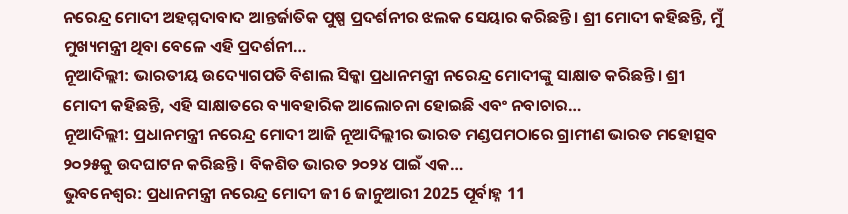ନରେନ୍ଦ୍ର ମୋଦୀ ଅହମ୍ମଦାବାଦ ଆନ୍ତର୍ଜାତିକ ପୁଷ୍ପ ପ୍ରଦର୍ଶନୀର ଝଲକ ସେୟାର କରିଛନ୍ତି। ଶ୍ରୀ ମୋଦୀ କହିଛନ୍ତି, ମୁଁ ମୁଖ୍ୟମନ୍ତ୍ରୀ ଥିବା ବେଳେ ଏହି ପ୍ରଦର୍ଶନୀ…
ନୂଆଦିଲ୍ଲୀ: ଭାରତୀୟ ଉଦ୍ୟୋଗପତି ବିଶାଲ ସିକ୍କା ପ୍ରଧାନମନ୍ତ୍ରୀ ନରେନ୍ଦ୍ର ମୋଦୀଙ୍କୁ ସାକ୍ଷାତ କରିଛନ୍ତି। ଶ୍ରୀ ମୋଦୀ କହିଛନ୍ତି, ଏହି ସାକ୍ଷାତରେ ବ୍ୟାବହାରିକ ଆଲୋଚନା ହୋଇଛି ଏବଂ ନବାଚାର…
ନୂଆଦିଲ୍ଲୀ: ପ୍ରଧାନମନ୍ତ୍ରୀ ନରେନ୍ଦ୍ର ମୋଦୀ ଆଜି ନୂଆଦିଲ୍ଲୀର ଭାରତ ମଣ୍ଡପମଠାରେ ଗ୍ରାମୀଣ ଭାରତ ମହୋତ୍ସବ ୨୦୨୫କୁ ଉଦଘାଟନ କରିଛନ୍ତି । ବିକଶିତ ଭାରତ ୨୦୨୪ ପାଇଁ ଏକ…
ଭୁବନେଶ୍ୱର: ପ୍ରଧାନମନ୍ତ୍ରୀ ନରେନ୍ଦ୍ର ମୋଦୀ ଜୀ 6 ଜାନୁଆରୀ 2025 ପୂର୍ବାହ୍ନ 11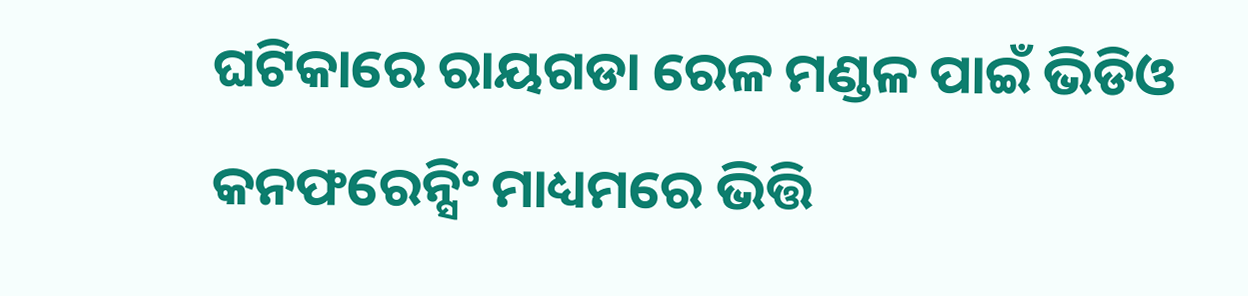ଘଟିକାରେ ରାୟଗଡା ରେଳ ମଣ୍ଡଳ ପାଇଁ ଭିଡିଓ କନଫରେନ୍ସିଂ ମାଧ୍ୟମରେ ଭିତ୍ତି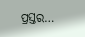ପ୍ରସ୍ତର…